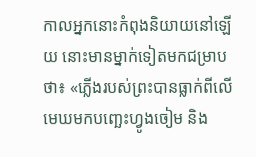កាលអ្នកនោះកំពុងនិយាយនៅឡើយ នោះមានម្នាក់ទៀតមកជម្រាបថា៖ «ភ្លើងរបស់ព្រះបានធ្លាក់ពីលើមេឃមកបញ្ឆេះហ្វូងចៀម និង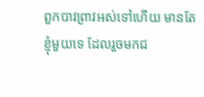ពួកបាវព្រាវអស់ទៅហើយ មានតែខ្ញុំមួយទេ ដែលរួចមកជ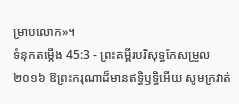ម្រាបលោក»។
ទំនុកតម្កើង 45:3 - ព្រះគម្ពីរបរិសុទ្ធកែសម្រួល ២០១៦ ឱព្រះករុណាដ៏មានឥទ្ធិឫទ្ធិអើយ សូមក្រវាត់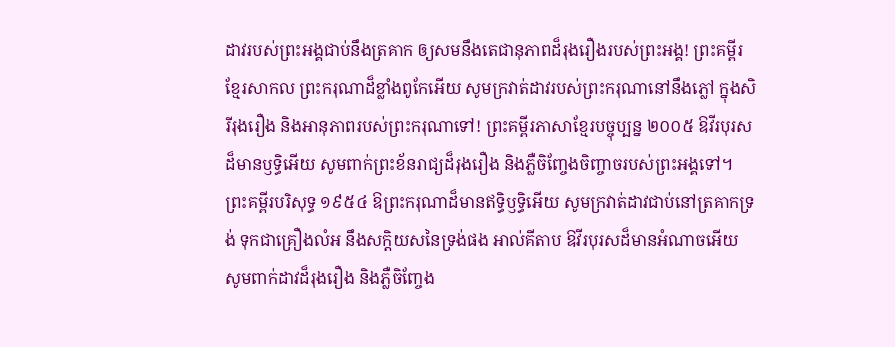ដាវរបស់ព្រះអង្គជាប់នឹងត្រគាក ឲ្យសមនឹងតេជានុភាពដ៏រុងរឿងរបស់ព្រះអង្គ! ព្រះគម្ពីរខ្មែរសាកល ព្រះករុណាដ៏ខ្លាំងពូកែអើយ សូមក្រវាត់ដាវរបស់ព្រះករុណានៅនឹងភ្លៅ ក្នុងសិរីរុងរឿង និងអានុភាពរបស់ព្រះករុណាទៅ! ព្រះគម្ពីរភាសាខ្មែរបច្ចុប្បន្ន ២០០៥ ឱវីរបុរសដ៏មានឫទ្ធិអើយ សូមពាក់ព្រះខ័នរាជ្យដ៏រុងរឿង និងភ្លឺចិញ្ចែងចិញ្ចាចរបស់ព្រះអង្គទៅ។ ព្រះគម្ពីរបរិសុទ្ធ ១៩៥៤ ឱព្រះករុណាដ៏មានឥទ្ធិឫទ្ធិអើយ សូមក្រវាត់ដាវជាប់នៅត្រគាកទ្រង់ ទុកជាគ្រឿងលំអ នឹងសក្តិយសនៃទ្រង់ផង អាល់គីតាប ឱវីរបុរសដ៏មានអំណាចអើយ សូមពាក់ដាវដ៏រុងរឿង និងភ្លឺចិញ្ចែង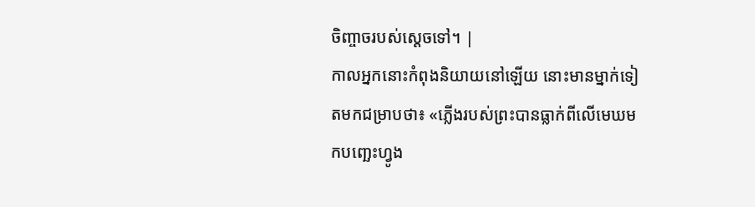ចិញ្ចាចរបស់ស្តេចទៅ។ |
កាលអ្នកនោះកំពុងនិយាយនៅឡើយ នោះមានម្នាក់ទៀតមកជម្រាបថា៖ «ភ្លើងរបស់ព្រះបានធ្លាក់ពីលើមេឃមកបញ្ឆេះហ្វូង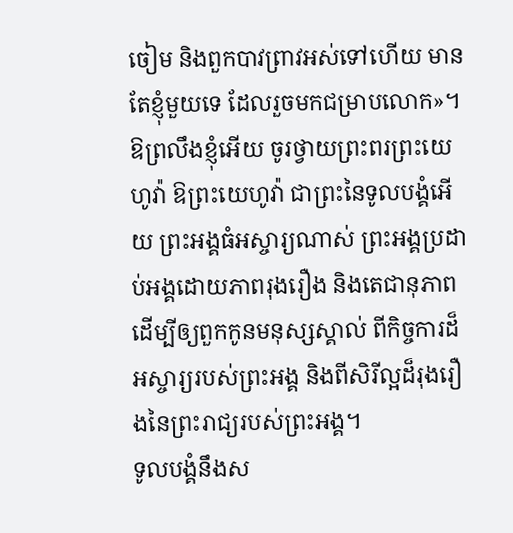ចៀម និងពួកបាវព្រាវអស់ទៅហើយ មានតែខ្ញុំមួយទេ ដែលរួចមកជម្រាបលោក»។
ឱព្រលឹងខ្ញុំអើយ ចូរថ្វាយព្រះពរព្រះយេហូវ៉ា ឱព្រះយេហូវ៉ា ជាព្រះនៃទូលបង្គំអើយ ព្រះអង្គធំអស្ចារ្យណាស់ ព្រះអង្គប្រដាប់អង្គដោយភាពរុងរឿង និងតេជានុភាព
ដើម្បីឲ្យពួកកូនមនុស្សស្គាល់ ពីកិច្ចការដ៏អស្ចារ្យរបស់ព្រះអង្គ និងពីសិរីល្អដ៏រុងរឿងនៃព្រះរាជ្យរបស់ព្រះអង្គ។
ទូលបង្គំនឹងស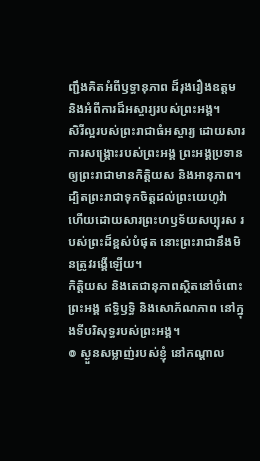ញ្ជឹងគិតអំពីឫទ្ធានុភាព ដ៏រុងរឿងឧត្តម និងអំពីការដ៏អស្ចារ្យរបស់ព្រះអង្គ។
សិរីល្អរបស់ព្រះរាជាធំអស្ចារ្យ ដោយសារការសង្គ្រោះរបស់ព្រះអង្គ ព្រះអង្គប្រទានឲ្យព្រះរាជាមានកិត្តិយស និងអានុភាព។
ដ្បិតព្រះរាជាទុកចិត្តដល់ព្រះយេហូវ៉ា ហើយដោយសារព្រះហឫទ័យសប្បុរស របស់ព្រះដ៏ខ្ពស់បំផុត នោះព្រះរាជានឹងមិនត្រូវរង្គើឡើយ។
កិត្តិយស និងតេជានុភាពស្ថិតនៅចំពោះព្រះអង្គ ឥទ្ធិឫទ្ធិ និងសោភ័ណភាព នៅក្នុងទីបរិសុទ្ធរបស់ព្រះអង្គ។
៙ ស្ងួនសម្លាញ់របស់ខ្ញុំ នៅកណ្ដាល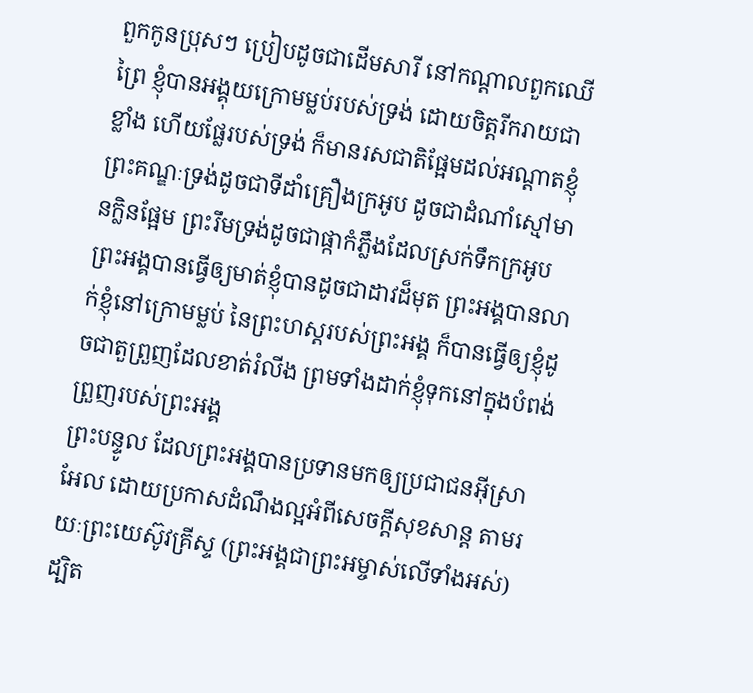ពួកកូនប្រុសៗ ប្រៀបដូចជាដើមសារី នៅកណ្ដាលពួកឈើព្រៃ ខ្ញុំបានអង្គុយក្រោមម្លប់របស់ទ្រង់ ដោយចិត្តរីករាយជាខ្លាំង ហើយផ្លែរបស់ទ្រង់ ក៏មានរសជាតិផ្អែមដល់អណ្ដាតខ្ញុំ
ព្រះគណ្ឌៈទ្រង់ដូចជាទីដាំគ្រឿងក្រអូប ដូចជាដំណាំស្មៅមានក្លិនផ្អែម ព្រះរឹមទ្រង់ដូចជាផ្កាកំភ្លឹងដែលស្រក់ទឹកក្រអូប
ព្រះអង្គបានធ្វើឲ្យមាត់ខ្ញុំបានដូចជាដាវដ៏មុត ព្រះអង្គបានលាក់ខ្ញុំនៅក្រោមម្លប់ នៃព្រះហស្តរបស់ព្រះអង្គ ក៏បានធ្វើឲ្យខ្ញុំដូចជាតួព្រួញដែលខាត់រំលីង ព្រមទាំងដាក់ខ្ញុំទុកនៅក្នុងបំពង់ព្រួញរបស់ព្រះអង្គ
ព្រះបន្ទូល ដែលព្រះអង្គបានប្រទានមកឲ្យប្រជាជនអ៊ីស្រាអែល ដោយប្រកាសដំណឹងល្អអំពីសេចក្តីសុខសាន្ត តាមរយៈព្រះយេស៊ូវគ្រីស្ទ (ព្រះអង្គជាព្រះអម្ចាស់លើទាំងអស់)
ដ្បិត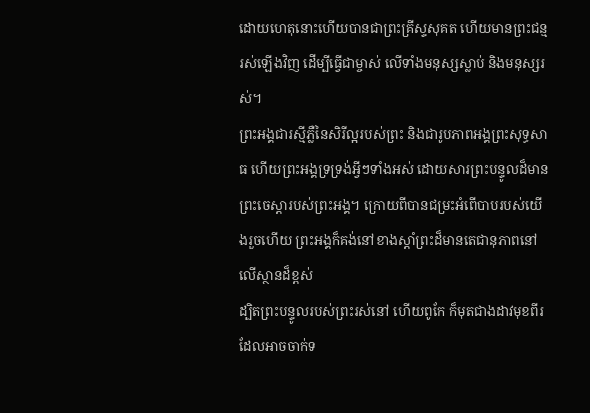ដោយហេតុនោះហើយបានជាព្រះគ្រីស្ទសុគត ហើយមានព្រះជន្មរស់ឡើងវិញ ដើម្បីធ្វើជាម្ចាស់ លើទាំងមនុស្សស្លាប់ និងមនុស្សរស់។
ព្រះអង្គជារស្មីភ្លឺនៃសិរីល្អរបស់ព្រះ និងជារូបភាពអង្គព្រះសុទ្ធសាធ ហើយព្រះអង្គទ្រទ្រង់អ្វីៗទាំងអស់ ដោយសារព្រះបន្ទូលដ៏មានព្រះចេស្តារបស់ព្រះអង្គ។ ក្រោយពីបានជម្រះអំពើបាបរបស់យើងរួចហើយ ព្រះអង្គក៏គង់នៅខាងស្តាំព្រះដ៏មានតេជានុភាពនៅលើស្ថានដ៏ខ្ពស់
ដ្បិតព្រះបន្ទូលរបស់ព្រះរស់នៅ ហើយពូកែ ក៏មុតជាងដាវមុខពីរ ដែលអាចចាក់ទ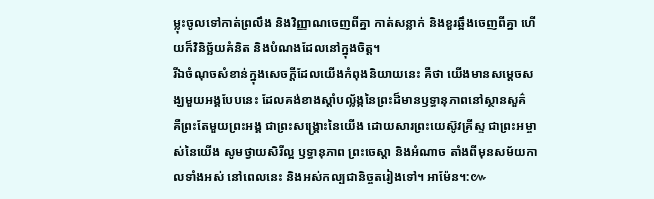ម្លុះចូលទៅកាត់ព្រលឹង និងវិញ្ញាណចេញពីគ្នា កាត់សន្លាក់ និងខួរឆ្អឹងចេញពីគ្នា ហើយក៏វិនិច្ឆ័យគំនិត និងបំណងដែលនៅក្នុងចិត្ត។
រីឯចំណុចសំខាន់ក្នុងសេចក្ដីដែលយើងកំពុងនិយាយនេះ គឺថា យើងមានសម្តេចសង្ឃមួយអង្គបែបនេះ ដែលគង់ខាងស្តាំបល្ល័ង្កនៃព្រះដ៏មានឫទ្ធានុភាពនៅស្ថានសួគ៌
គឺព្រះតែមួយព្រះអង្គ ជាព្រះសង្គ្រោះនៃយើង ដោយសារព្រះយេស៊ូវគ្រីស្ទ ជាព្រះអម្ចាស់នៃយើង សូមថ្វាយសិរីល្អ ឫទ្ធានុភាព ព្រះចេស្តា និងអំណាច តាំងពីមុនសម័យកាលទាំងអស់ នៅពេលនេះ និងអស់កល្បជានិច្ចតរៀងទៅ។ អាម៉ែន។:៚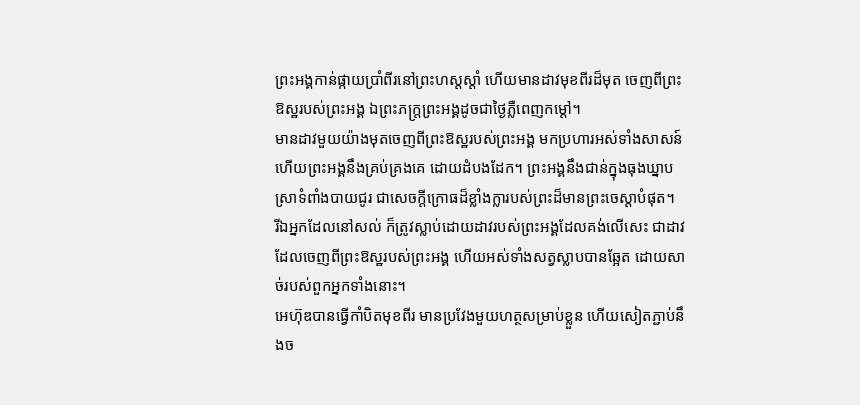ព្រះអង្គកាន់ផ្កាយប្រាំពីរនៅព្រះហស្តស្តាំ ហើយមានដាវមុខពីរដ៏មុត ចេញពីព្រះឱស្ឋរបស់ព្រះអង្គ ឯព្រះភក្ត្រព្រះអង្គដូចជាថ្ងៃភ្លឺពេញកម្ដៅ។
មានដាវមួយយ៉ាងមុតចេញពីព្រះឱស្ឋរបស់ព្រះអង្គ មកប្រហារអស់ទាំងសាសន៍ ហើយព្រះអង្គនឹងគ្រប់គ្រងគេ ដោយដំបងដែក។ ព្រះអង្គនឹងជាន់ក្នុងធុងឃ្នាបស្រាទំពាំងបាយជូរ ជាសេចក្ដីក្រោធដ៏ខ្លាំងក្លារបស់ព្រះដ៏មានព្រះចេស្តាបំផុត។
រីឯអ្នកដែលនៅសល់ ក៏ត្រូវស្លាប់ដោយដាវរបស់ព្រះអង្គដែលគង់លើសេះ ជាដាវដែលចេញពីព្រះឱស្ឋរបស់ព្រះអង្គ ហើយអស់ទាំងសត្វស្លាបបានឆ្អែត ដោយសាច់របស់ពួកអ្នកទាំងនោះ។
អេហ៊ុឌបានធ្វើកាំបិតមុខពីរ មានប្រវែងមួយហត្ថសម្រាប់ខ្លួន ហើយសៀតភ្ជាប់នឹងច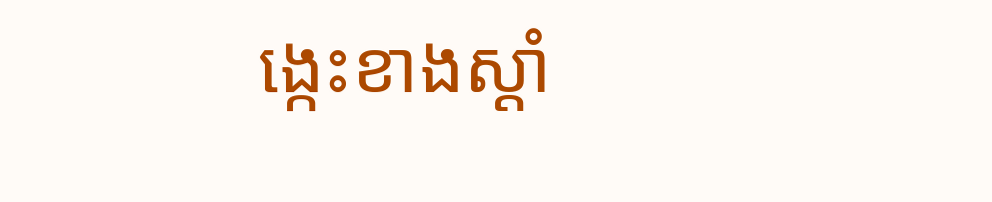ង្កេះខាងស្តាំ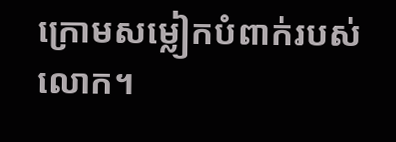ក្រោមសម្លៀកបំពាក់របស់លោក។